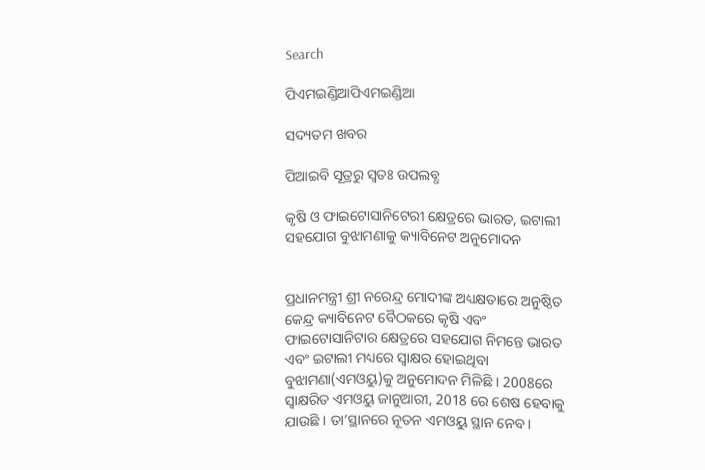Search

ପିଏମଇଣ୍ଡିଆପିଏମଇଣ୍ଡିଆ

ସଦ୍ୟତମ ଖବର

ପିଆଇବି ସୂତ୍ରରୁ ସ୍ବତଃ ଉପଲବ୍ଧ

କୃଷି ଓ ଫାଇଟୋସାନିଟେରୀ କ୍ଷେତ୍ରରେ ଭାରତ, ଇଟାଲୀ ସହଯୋଗ ବୁଝାମଣାକୁ କ୍ୟାବିନେଟ ଅନୁମୋଦନ


ପ୍ରଧାନମନ୍ତ୍ରୀ ଶ୍ରୀ ନରେନ୍ଦ୍ର ମୋଦୀଙ୍କ ଅଧ୍ୟକ୍ଷତାରେ ଅନୁଷ୍ଠିତ କେନ୍ଦ୍ର କ୍ୟାବିନେଟ ବୈଠକରେ କୃଷି ଏବଂ ଫାଇଟୋସାନିଟାର କ୍ଷେତ୍ରରେ ସହଯୋଗ ନିମନ୍ତେ ଭାରତ ଏବଂ ଇଟାଲୀ ମଧ୍ୟରେ ସ୍ୱାକ୍ଷର ହୋଇଥିବା ବୁଝାମଣା(ଏମଓୟୁ)କୁ ଅନୁମୋଦନ ମିଳିଛି । 2008ରେ ସ୍ୱାକ୍ଷରିତ ଏମଓୟୁ ଜାନୁଆରୀ, 2018 ରେ ଶେଷ ହେବାକୁ ଯାଉଛି । ତା’ସ୍ଥାନରେ ନୂତନ ଏମଓୟୁ ସ୍ଥାନ ନେବ ।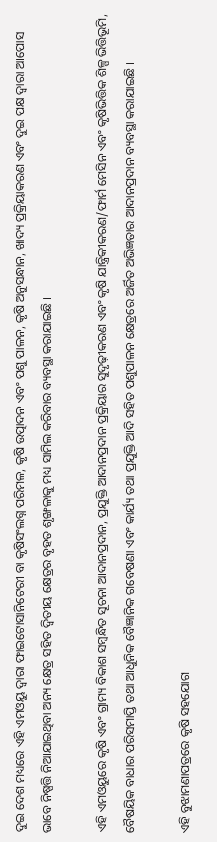ଦୁଇ ଦେଶ ମଧ୍ୟରେ ଏହି ଏମଓୟୁ ଦ୍ୱାରା ଫାଇଟୋସାନିଟେରୀ ବା କୃଷିସଂଲଗ୍ନ ପରିମଳ, କୃଷି ଉତ୍ପାଦନ ଏବଂ ପଶୁ ପାଳନ, କୃଷି ଅନୁସନ୍ଧାନ, ଖାଦ୍ୟ ପ୍ରକ୍ରିୟାକରଣ ଏବଂ ଦୁଇ ପକ୍ଷ ଦ୍ୱାରା ଆପୋସ ଭାବେ ନିଷ୍ପତ୍ତି ନିଆଯାଇଥିବା ଅନ୍ୟ କ୍ଷେତ୍ର ସହିତ ଦ୍ୱିତୀୟ କ୍ଷେତ୍ରର ବୃହତ ଶୃଙ୍ଖଳାକୁ ମଧ୍ୟ ସାମିଲ କରିବାର ବ୍ୟବସ୍ଥା କରାଯାଇଛି ।

ଏହି ଏମଓୟୁରେ କୃଷି ଏବଂ ଗ୍ରାମ୍ୟ ବିକାଶ ସମ୍ବନ୍ଧିତ ସୂଚନା ଆଦାନପ୍ରଦାନ, ପ୍ରଯୁକ୍ତି ଆଦାନପ୍ରଦାନ ପ୍ରକ୍ରିୟାର ସୁଦୃଢ଼ୀକରଣ ଏବଂ କୃଷି ଯାନ୍ତ୍ରିକୀକରଣ/ଫାର୍ମ ମେସିନ ଏବଂ କୃଷିଭିତ୍ତିକ ଶିଳ୍ପ ଭିତ୍ତିଭୂମି, ବୈଷୟିକ ବାଧାର ପରିସମାପ୍ତି ତଥା ଆଧୁନିକ ବୈଜ୍ଞାନିକ ଗବେଷଣା ଏବଂ କାର୍ଯ୍ୟ ତଥା ପ୍ରଯୁକ୍ତି ଆଦି ସହିତ ପଶୁପାଳନ କ୍ଷେତ୍ରରେ ଅର୍ଜିତ ଅଭିଜ୍ଞତାର ଆଦାନପ୍ରଦାନ ବ୍ୟବସ୍ଥା କରାଯାଇଛି ।

ଏହି ବୁଝାମଣାପତ୍ରରେ କୃଷି ସହଯୋଗ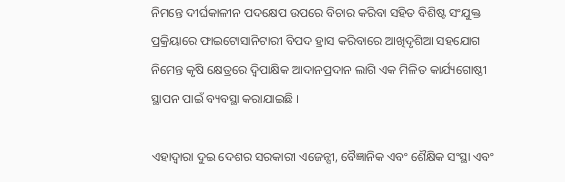ନିମନ୍ତେ ଦୀର୍ଘକାଳୀନ ପଦକ୍ଷେପ ଉପରେ ବିଚାର କରିବା ସହିତ ବିଶିଷ୍ଟ ସଂଯୁକ୍ତ ପ୍ରକ୍ରିୟାରେ ଫାଇଟୋସାନିଟାରୀ ବିପଦ ହ୍ରାସ କରିବାରେ ଆଖିଦୃଶିଆ ସହଯୋଗ ନିମେନ୍ତ କୃଷି କ୍ଷେତ୍ରରେ ଦ୍ୱିପାକ୍ଷିକ ଆଦାନପ୍ରଦାନ ଲାଗି ଏକ ମିଳିତ କାର୍ଯ୍ୟଗୋଷ୍ଠୀ ସ୍ଥାପନ ପାଇଁ ବ୍ୟବସ୍ଥା କରାଯାଇଛି ।

ଏହାଦ୍ୱାରା ଦୁଇ ଦେଶର ସରକାରୀ ଏଜେନ୍ସୀ, ବୈଜ୍ଞାନିକ ଏବଂ ଶୈକ୍ଷିକ ସଂସ୍ଥା ଏବଂ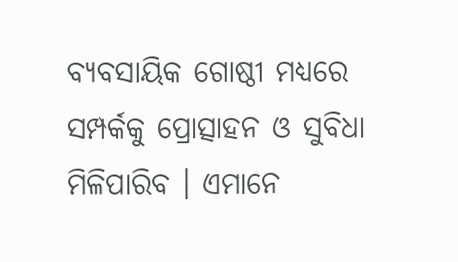ବ୍ୟବସାୟିକ ଗୋଷ୍ଠୀ ମଧ୍ୟରେ ସମ୍ପର୍କକୁ ପ୍ରୋତ୍ସାହନ ଓ ସୁବିଧା ମିଳିପାରିବ । ଏମାନେ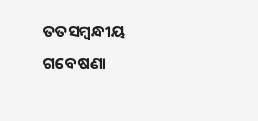ତତସମ୍ବନ୍ଧୀୟ ଗବେଷଣା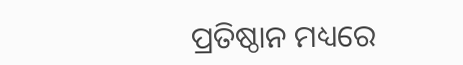ପ୍ରତିଷ୍ଠାନ ମଧ୍ୟରେ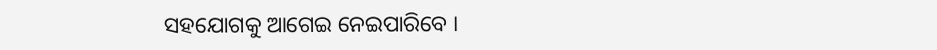ସହଯୋଗକୁ ଆଗେଇ ନେଇପାରିବେ ।